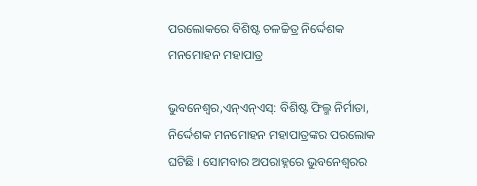ପରଲୋକରେ ବିଶିଷ୍ଟ ଚଳଚ୍ଚିତ୍ର ନିର୍ଦ୍ଦେଶକ ମନମୋହନ ମହାପାତ୍ର

ଭୁବନେଶ୍ୱର,ଏନ୍ଏନ୍ଏସ୍: ବିଶିଷ୍ଟ ଫିଲ୍ମ ନିର୍ମାତା, ନିର୍ଦ୍ଦେଶକ ମନମୋହନ ମହାପାତ୍ରଙ୍କର ପରଲୋକ ଘଟିଛି । ସୋମବାର ଅପରାହ୍ନରେ ଭୁବନେଶ୍ୱରର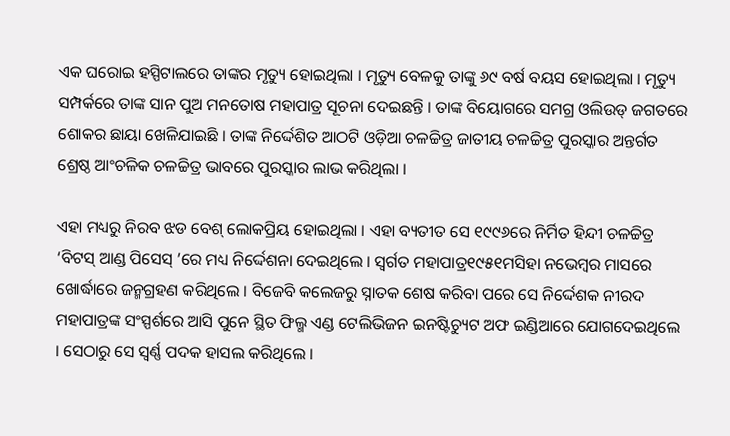ଏକ ଘରୋଇ ହସ୍ପିଟାଲରେ ତାଙ୍କର ମୃତ୍ୟୁ ହୋଇଥିଲା । ମୃତ୍ୟୁ ବେଳକୁ ତାଙ୍କୁ ୬୯ ବର୍ଷ ବୟସ ହୋଇଥିଲା । ମୃତ୍ୟୁ ସମ୍ପର୍କରେ ତାଙ୍କ ସାନ ପୁଅ ମନତୋଷ ମହାପାତ୍ର ସୂଚନା ଦେଇଛନ୍ତି । ତାଙ୍କ ବିୟୋଗରେ ସମଗ୍ର ଓଲିଉଡ୍ ଜଗତରେ ଶୋକର ଛାୟା ଖେଳିଯାଇଛି । ତାଙ୍କ ନିର୍ଦ୍ଦେଶିତ ଆଠଟି ଓଡ଼ିଆ ଚଳଚ୍ଚିତ୍ର ଜାତୀୟ ଚଳଚ୍ଚିତ୍ର ପୁରସ୍କାର ଅନ୍ତର୍ଗତ ଶ୍ରେଷ୍ଠ ଆଂଚଳିକ ଚଳଚ୍ଚିତ୍ର ଭାବରେ ପୁରସ୍କାର ଲାଭ କରିଥିଲା ।

ଏହା ମଧ୍ୟରୁ ନିରବ ଝଡ ବେଶ୍ ଲୋକପ୍ରିୟ ହୋଇଥିଲା । ଏହା ବ୍ୟତୀତ ସେ ୧୯୯୬ରେ ନିର୍ମିତ ହିନ୍ଦୀ ଚଳଚ୍ଚିତ୍ର ‘ବିଟସ୍ ଆଣ୍ଡ ପିସେସ୍ ’ରେ ମଧ୍ୟ ନିର୍ଦ୍ଦେଶନା ଦେଇଥିଲେ । ସ୍ୱର୍ଗତ ମହାପାତ୍ର୧୯୫୧ମସିହା ନଭେମ୍ବର ମାସରେ ଖୋର୍ଦ୍ଧାରେ ଜନ୍ମଗ୍ରହଣ କରିଥିଲେ । ବିଜେବି କଲେଜରୁ ସ୍ନାତକ ଶେଷ କରିବା ପରେ ସେ ନିର୍ଦ୍ଦେଶକ ନୀରଦ ମହାପାତ୍ରଙ୍କ ସଂସ୍ପର୍ଶରେ ଆସି ପୁନେ ସ୍ଥିତ ଫିଲ୍ମ ଏଣ୍ଡ ଟେଲିଭିଜନ ଇନଷ୍ଟିଚ୍ୟୁଟ ଅଫ ଇଣ୍ଡିଆରେ ଯୋଗଦେଇଥିଲେ । ସେଠାରୁ ସେ ସ୍ୱର୍ଣ୍ଣ ପଦକ ହାସଲ କରିଥିଲେ ।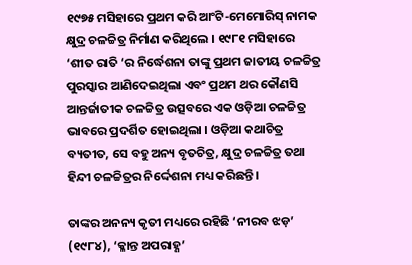୧୯୭୫ ମସିହାରେ ପ୍ରଥମ କରି ଆଂଟି-ମେମୋରିସ୍ ନାମକ କ୍ଷୁଦ୍ର ଚଳଚ୍ଚିତ୍ର ନିର୍ମାଣ କରିଥିଲେ । ୧୯୮୧ ମସିହାରେ ‘ଶୀତ ରାତି ‘ର ନିର୍ଦ୍ଧେଶନା ତାଙ୍କୁ ପ୍ରଥମ ଜାତୀୟ ଚଳଚ୍ଚିତ୍ର ପୁରସ୍କାର ଆଣିଦେଇଥିଲା ଏବଂ ପ୍ରଥମ ଥର କୌଣସି ଆନ୍ତର୍ଜାତୀକ ଚଳଚ୍ଚିତ୍ର ଉତ୍ସବରେ ଏକ ଓଡ଼ିଆ ଚଳଚ୍ଚିତ୍ର ଭାବରେ ପ୍ରଦର୍ଶିତ ହୋଇଥିଲା । ଓଡ଼ିଆ କଥାଚିତ୍ର ବ୍ୟତୀତ, ସେ ବହୁ ଅନ୍ୟ ବୃତଚିତ୍ର, କ୍ଷୁଦ୍ର ଚଳଚ୍ଚିତ୍ର ତଥା ହିନ୍ଦୀ ଚଳଚ୍ଚିତ୍ରର ନିର୍ଦ୍ଦେଶନା ମଧ୍ୟ କରିଛନ୍ତି ।

ତାଙ୍କର ଅନନ୍ୟ କୃତୀ ମଧ୍ୟରେ ରହିଛି ‘ନୀରବ ଝଡ଼’ (୧୯୮୪), ‘କ୍ଳାନ୍ତ ଅପରାହ୍ଣ’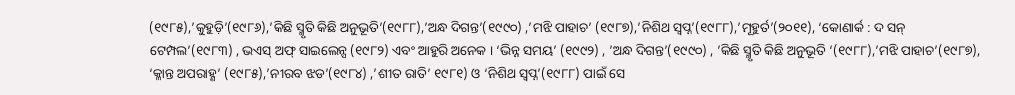(୧୯୮୫),’କୁହୁଡ଼ି’(୧୯୮୬),’କିଛି ସ୍ମୃତି କିଛି ଅନୁଭୂତି’(୧୯୮୮),’ଅନ୍ଧ ଦିଗନ୍ତ’(୧୯୯୦) ,’ମଝି ପାହାଚ’ (୧୯୮୭),’ନିଶିଥ ସ୍ୱପ୍ନ’(୧୯୮୮),’ମୂହୁର୍ତ’(୨୦୧୧), ‘କୋଣାର୍କ : ଦ ସନ୍ ଟେମ୍ପଲ’(୧୯୮୩) , ଭଏସ୍ ଅଫ୍ ସାଇଲେନ୍ସ (୧୯୮୨) ଏବଂ ଆହୁରି ଅନେକ । ‘ଭିନ୍ନ ସମୟ’ (୧୯୯୨) , ’ଅନ୍ଧ ଦିଗନ୍ତ’(୧୯୯୦) , ’କିଛି ସ୍ମୃତି କିଛି ଅନୁଭୂତି ‘(୧୯୮୮),’ମଝି ପାହାଚ’(୧୯୮୭), ‘କ୍ଳାନ୍ତ ଅପରାହ୍ଣ’ (୧୯୮୫),’ନୀରବ ଝଡ’(୧୯୮୪) ,’ଶୀତ ରାତି’ ୧୯୮୧) ଓ ‘ନିଶିଥ ସ୍ୱପ୍ନ’(୧୯୮୮) ପାଇଁ ସେ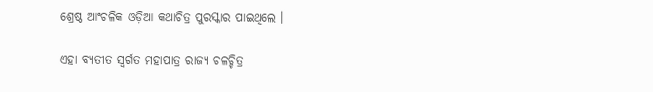ଶ୍ରେଷ୍ଠ ଆଂଚଳିକ ଓଡ଼ିଆ କଥାଚିତ୍ର ପୁରସ୍କାର ପାଇଥିଲେ ।

ଏହା ବ୍ୟତୀତ ସ୍ୱର୍ଗତ ମହାପାତ୍ର ରାଜ୍ୟ ଚଳଚ୍ଚିତ୍ର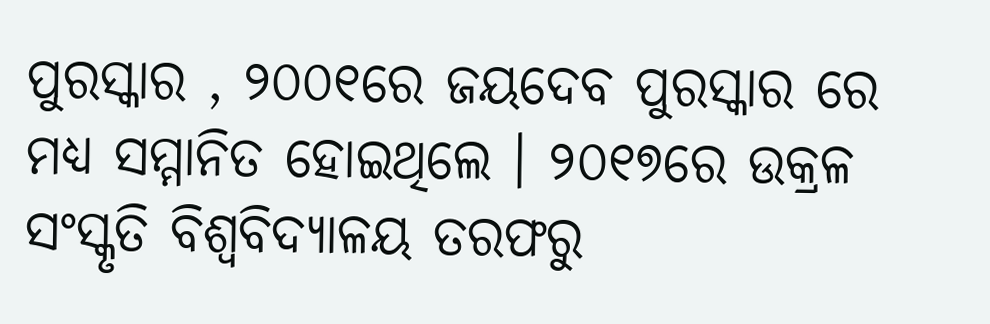ପୁରସ୍କାର , ୨୦୦୧ରେ ଜୟଦେବ ପୁରସ୍କାର ରେ ମଧ୍ୟ ସମ୍ମାନିତ ହୋଇଥିଲେ । ୨୦୧୭ରେ ଉକ୍ରଳ ସଂସ୍କୃତି ବିଶ୍ୱବିଦ୍ୟାଳୟ ତରଫରୁ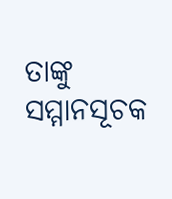ତାଙ୍କୁ ସମ୍ମାନସୂଚକ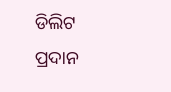ଡିଲିଟ ପ୍ରଦାନ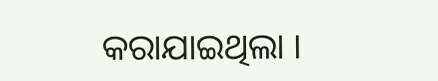କରାଯାଇଥିଲା ।